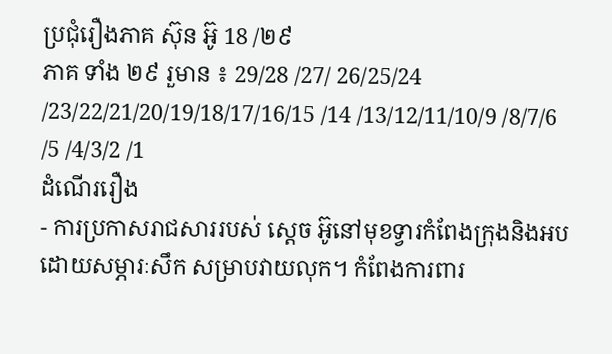ប្រជុំរឿងភាគ ស៊ុន អ៊ូ 18 /២៩
ភាគ ទាំង ២៩ រួមាន ៖ 29/28 /27/ 26/25/24 /23/22/21/20/19/18/17/16/15 /14 /13/12/11/10/9 /8/7/6 /5 /4/3/2 /1
ដំណើររឿង
- ការប្រកាសរាជសាររបស់ ស្តេច អ៊ូនៅមុខទ្វារកំពែងក្រុងនិងអបដោយសម្ភារៈសឹក សម្រាបវាយលុក។ កំពែងការពារ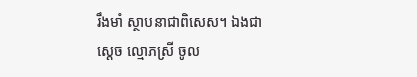រឹងមាំ ស្ថាបនាជាពិសេស។ ឯងជាស្តេច ល្មោភស្រី ចូល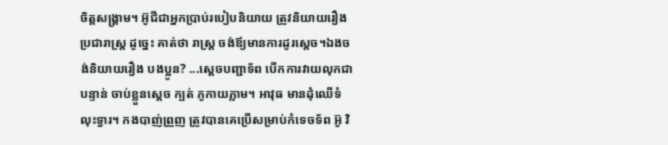ចិត្តសង្រ្គាម។ អ៊ូជីជាអ្នកប្រាប់របៀបនិយាយ ត្រូវនិយាយរឿងប្រជារាស្រ្ត ដូច្នេះ គាត់ថា រាស្រ្ត ចង់ឪ្យមានការដូរស្តេច។ឯងចង់និយាយរឿង បងប្អូន? ...ស្តេចបញ្ជាទ័ព បើកការវាយលុកជាបន្ទាន់ ចាប់ខ្លួនស្តេច ក្បត់ ភូកាយភ្លាម។ អាវុធ មានដុំឈើទំលុះទ្វារ។ កងបាញ់ព្រួញ ត្រូវបានគេប្រើសម្រាប់កំទេចទ័ព អ៊ូ វិ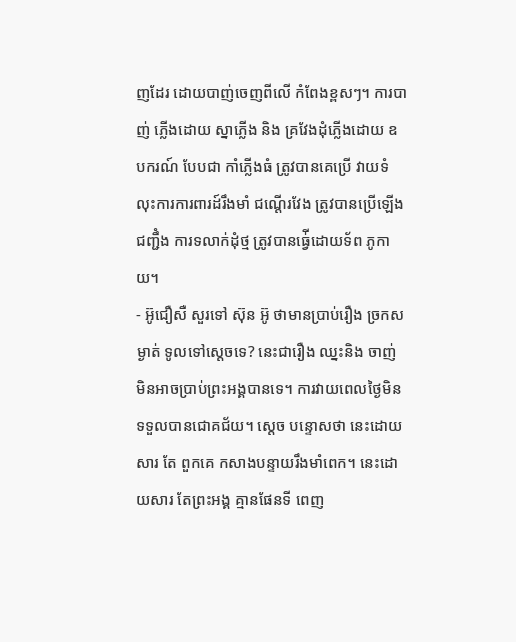ញដែរ ដោយបាញ់ចេញពីលើ កំពែងខ្ពសៗ។ ការបាញ់ ភ្លើងដោយ ស្នាភ្លើង និង គ្រវែងដុំភ្លើងដោយ ឧបករណ៍ បែបជា កាំភ្លើងធំ ត្រូវបានគេប្រើ វាយទំលុះការការពារដ៍រឹងមាំ ជណ្តើរវែង ត្រូវបានប្រើឡើងជញ្ជឹំង ការទលាក់ដុំថ្ម ត្រូវបានធ្វ់ើដោយទ័ព ភូកាយ។
- អ៊ូជឿសឺ សួរទៅ ស៊ុន អ៊ូ ថាមានប្រាប់រឿង ច្រកសម្ងាត់ ទូលទៅស្តេចទេ? នេះជារឿង ឈ្នះនិង ចាញ់ មិនអាចប្រាប់ព្រះអង្គបានទេ។ ការវាយពេលថ្ងៃមិនទទួលបានជោគជ័យ។ ស្តេច បន្ទោសថា នេះដោយសារ តែ ពួកគេ កសាងបន្ទាយរឹងមាំពេក។ នេះដោយសារ តែព្រះអង្គ គ្មានផែនទី ពេញ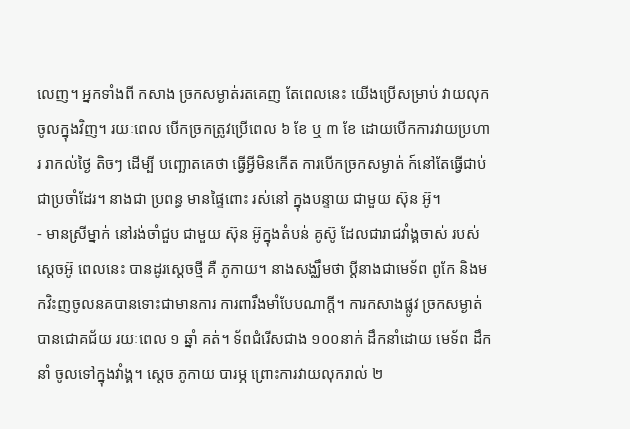លេញ។ អ្នកទាំងពី កសាង ច្រកសម្ងាត់រតគេញ តែពេលនេះ យើងប្រើសម្រាប់ វាយលុកចូលក្នុងវិញ។ រយៈពេល បើកច្រកត្រូវប្រើពេល ៦ ខែ ឬ ៣ ខែ ដោយបើកការវាយប្រហារ រាកល់ថ្ងៃ តិចៗ ដើម្បី បញ្ឆោតគេថា ធ្វើអ្វីមិនកើត ការបើកច្រកសម្ងាត់ ក៍នៅតែធ្វើជាប់ជាប្រចាំដែរ។ នាងជា ប្រពន្ធ មានផ្ទៃពោះ រស់នៅ ក្នុងបន្ទាយ ជាមួយ ស៊ុន អ៊ូ។
- មានស្រីម្នាក់ នៅរង់ចាំជួប ជាមួយ ស៊ុន អ៊ូក្នុងតំបន់ គូស៊ូ ដែលជារាជវាំង្គចាស់ របស់ ស្តេចអ៊ូ ពេលនេះ បានដូរស្តេចថ្មី គឺ ភូកាយ។ នាងសង្ឈឹមថា ប្តីនាងជាមេទ័ព ពូកែ និងមកវិះញចូលនគបានទោះជាមានការ ការពារឹងមាំបែបណាក្តី។ ការកសាងផ្លូវ ច្រកសម្ងាត់ បានជោគជ័យ រយៈពេល ១ ឆ្នាំ គត់។ ទ័ពជំរើសជាង ១០០នាក់ ដឹកនាំដោយ មេទ័ព ដឹកនាំ ចូលទៅក្នុងវាំង្គ។ ស្តេច ភូកាយ បារម្ភ ព្រោះការវាយលុករាល់ ២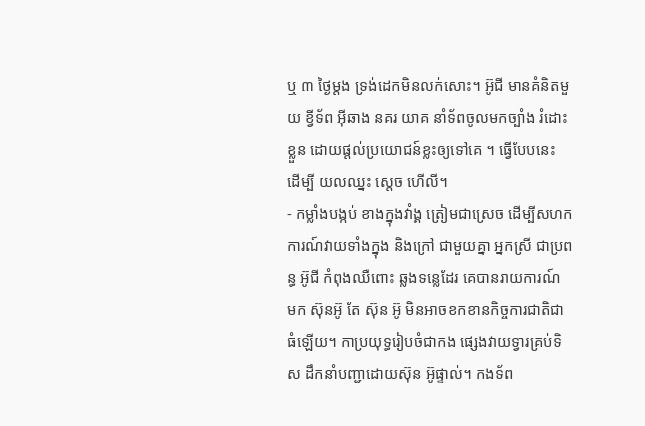ឬ ៣ ថ្ងៃម្តង ទ្រង់ដេកមិនលក់សោះ។ អ៊ូជី មានគំនិតមួយ ខ្វីទ័ព អ៊ីឆាង នគរ យាគ នាំទ័ពចូលមកច្បាំង រំដោះខ្លួន ដោយផ្តល់ប្រយោជន៍ខ្លះឲ្យទៅគេ ។ ធ្វើបែបនេះ ដើម្បី យលឈ្នះ ស្តេច ហើលី។
- កម្លាំងបង្កប់ ខាងក្នុងវាំង្គ ត្រៀមជាស្រេច ដើម្បីសហកការណ៍វាយទាំងក្នុង និងក្រៅ ជាមួយគ្នា អ្នកស្រី ជាប្រពន្ធ អ៊ូជី កំពុងឈឺពោះ ឆ្លងទន្លេដែរ គេបានរាយការណ៍ មក ស៊ុនអ៊ូ តែ ស៊ុន អ៊ូ មិនអាចខកខានកិច្ចការជាតិជាធំឡើយ។ កាប្រយុទ្ធរៀបចំជាកង ផ្សេងវាយទ្វារគ្រប់ទិស ដឹកនាំបញ្ជាដោយស៊ុន អ៊ូផ្ទាល់។ កងទ័ព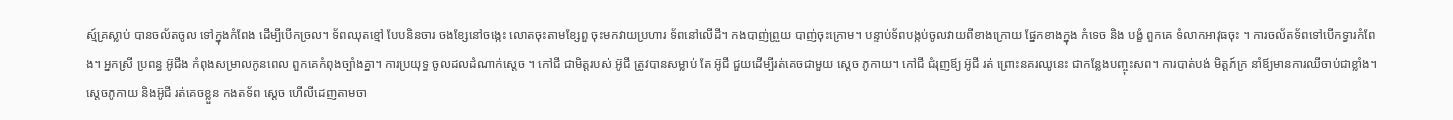ស្ម៍គ្រស្លាប់ បានចល័តចូល ទៅក្នុងកំពែង ដើម្បីបើកច្រល។ ទ័ពឈុតខ្មៅ បែបនិនចារ ចងខ្សែនៅចង្កេះ លោតចុះតាមខ្សែពួ ចុះមកវាយប្រហារ ទ័ពនៅលើដី។ កងបាញ់ព្រួយ បាញ់ចុះក្រោម។ បន្ទាប់ទ័ពបង្កប់ចូលវាយពីខាងក្រោយ ផ្នែកខាងក្នុង កំទេច និង បង្ខំ ពួកគេ ទំលាកអាវុធចុះ ។ ការចល័តទ័ពទៅបើកទ្វារកំពែង។ អ្នកស្រី ប្រពន្ធ អ៊ូជីង កំពុងសម្រាលកូនពេល ពួកគេកំពុងច្បាំងគ្នា។ ការប្រយុទ្ធ ចូលដលដំណាក់ស្តេច ។ កៅជី ជាមិត្តរបស់ អ៊ូជី ត្រូវបានសម្លាប់ តែ អ៊ូជី ជួយដើម្បីរត់គេចជាមួយ ស្តេច ភូកាយ។ កៅជី ជំរុញឪ្យ អ៊ូជី រត់ ព្រោះនគរឈូនេះ ជាកន្លែងបញ្ចុះសព។ ការបាត់បង់ មិត្តភ៍ក្រ នាំឪ្យមានការឈីចាប់ជាខ្លាំង។ ស្តេចភូកាយ និងអ៊ូជី រត់គេចខ្លួន កងតទ័ព ស្តេច ហើលីដេញតាមចា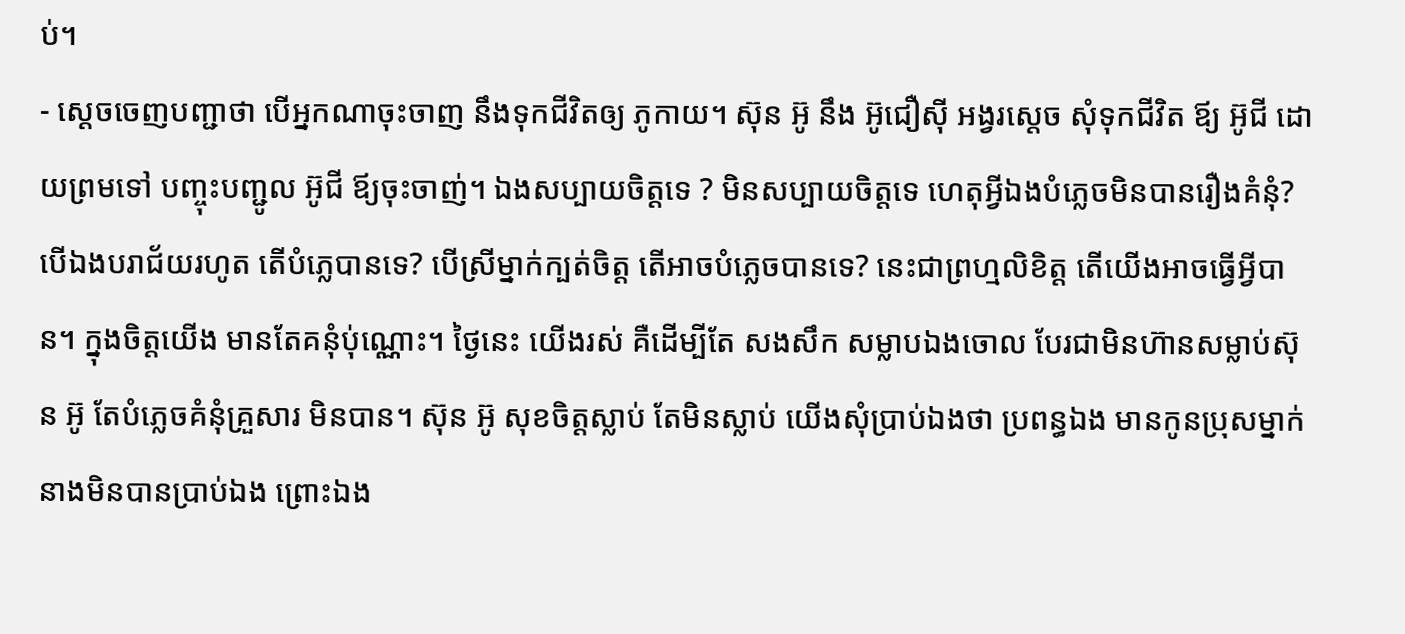ប់។
- ស្តេចចេញបញ្ជាថា បើអ្នកណាចុះចាញ នឹងទុកជីវិតឲ្យ ភូកាយ។ ស៊ុន អ៊ូ នឹង អ៊ូជឿស៊ី អង្វរស្តេច សុំទុកជីវិត ឪ្យ អ៊ូជី ដោយព្រមទៅ បញ្ចុះបញ្ជូល អ៊ូជី ឪ្យចុះចាញ់។ ឯងសប្បាយចិត្តទេ ? មិនសប្បាយចិត្តទេ ហេតុអ្វីឯងបំភ្លេចមិនបានរឿងគំនុំ? បើឯងបរាជ័យរហូត តើបំភ្លេបានទេ? បើស្រីម្នាក់ក្បត់ចិត្ត តើអាចបំភ្លេចបានទេ? នេះជាព្រហ្មលិខិត្ត តើយើងអាចធ្វើអ្វីបាន។ ក្នុងចិត្តយើង មានតែគនុំប់ុណ្ណោះ។ ថ្ងៃនេះ យើងរស់ គឺដើម្បីតែ សងសឹក សម្លាបឯងចោល បែរជាមិនហ៊ានសម្លាប់ស៊ុន អ៊ូ តែបំភ្លេចគំនុំគ្រួសារ មិនបាន។ ស៊ុន អ៊ូ សុខចិត្តស្លាប់ តែមិនស្លាប់ យើងសុំប្រាប់ឯងថា ប្រពន្ធឯង មានកូនប្រុសម្នាក់ នាងមិនបានប្រាប់ឯង ព្រោះឯង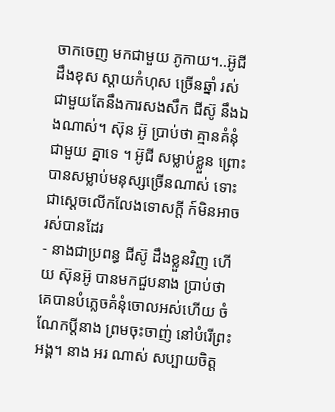ចាកចេញ មកជាមួយ ភូកាយ។..អ៊ូជី ដឹងខុស ស្តាយកំហុស ច្រើនឆ្នាំ រស់ជាមួយតែនឹងការសងសឹក ជីស៊ូ នឹងឯងណាស់។ ស៊ុន អ៊ូ ប្រាប់ថា គ្មានគំនុំជាមួយ គ្នាទេ ។ អ៊ូជី សម្លាប់ខ្លួន ព្រោះបានសម្លាប់មនុស្សច្រើនណាស់ ទោះជាស្តេចលើកលែងទោសក្តី ក៍មិនអាចរស់បានដែរ
- នាងជាប្រពន្ធ ជីស៊ូ ដឹងខ្លួនវិញ ហើយ ស៊ុនអ៊ូ បានមកជួបនាង ប្រាប់ថា គេបានបំភ្លេចគំនុំចោលអស់ហើយ ចំណែកប្តីនាង ព្រមចុះចាញ់ នៅបំរើព្រះអង្គ។ នាង អរ ណាស់ សប្បាយចិត្ត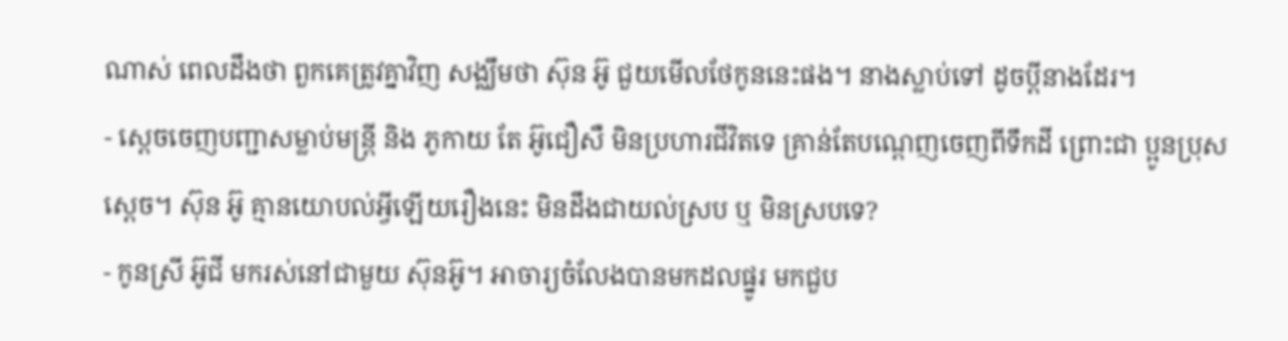ណាស់ ពេលដឹងថា ពួកគេត្រូវគ្នាវិញ សង្ឈឹមថា ស៊ុន អ៊ូ ជួយមើលថែកូននេះផង។ នាងស្លាប់ទៅ ដូចប្តីនាងដែរ។
- ស្តេចចេញបញ្ជាសម្លាប់មន្រ្តី និង ភូកាយ តែ អ៊ូជឿសឺ មិនប្រហារជីវិតទេ គ្រាន់តែបណ្តេញចេញពីទឹកដី ព្រោះជា ប្អូនប្រុសស្តេច។ ស៊ុន អ៊ូ គ្មានយោបល់អ្វីឡើយរឿងនេះ មិនដឹងជាយល់ស្រប ឬ មិនស្របទេ?
- កូនស្រី អ៊ូជី មករស់នៅជាមួយ ស៊ុនអ៊ូ។ អាចារ្យចំលែងបានមកដលផ្នូរ មកជួប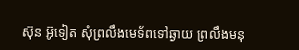ស៊ុន អ៊ូទៀត សុំព្រលឹងមេទ័ពទៅឆ្ងាយ ព្រលឹងមនុ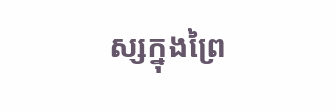ស្សក្នុងព្រៃ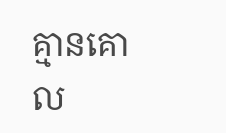គ្មានគោល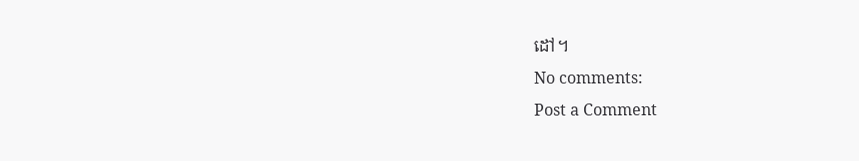ដៅ។
No comments:
Post a Comment